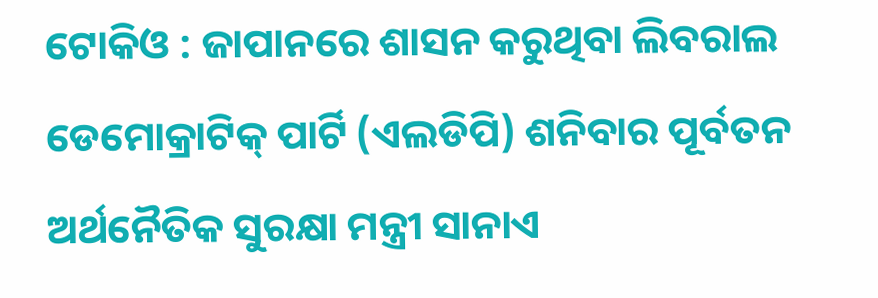ଟୋକିଓ : ଜାପାନରେ ଶାସନ କରୁଥିବା ଲିବରାଲ ଡେମୋକ୍ରାଟିକ୍ ପାର୍ଟି (ଏଲଡିପି) ଶନିବାର ପୂର୍ବତନ ଅର୍ଥନୈତିକ ସୁରକ୍ଷା ମନ୍ତ୍ରୀ ସାନାଏ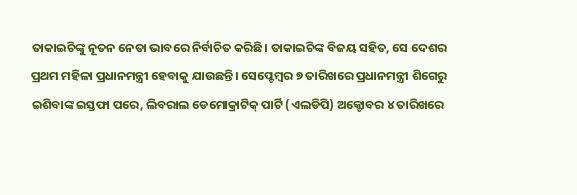ତାକାଇଚିଙ୍କୁ ନୂତନ ନେତା ଭାବରେ ନିର୍ବାଚିତ କରିଛି। ତାକାଇଚିଙ୍କ ବିଜୟ ସହିତ, ସେ ଦେଶର ପ୍ରଥମ ମହିଳା ପ୍ରଧାନମନ୍ତ୍ରୀ ହେବାକୁ ଯାଉଛନ୍ତି। ସେପ୍ଟେମ୍ବର ୭ ତାରିଖରେ ପ୍ରଧାନମନ୍ତ୍ରୀ ଶିଗେରୁ ଇଶିବାଙ୍କ ଇସ୍ତଫା ପରେ, ଲିବରାଲ ଡେମୋକ୍ରାଟିକ୍ ପାର୍ଟି (ଏଲଡିପି) ଅକ୍ଟୋବର ୪ ତାରିଖରେ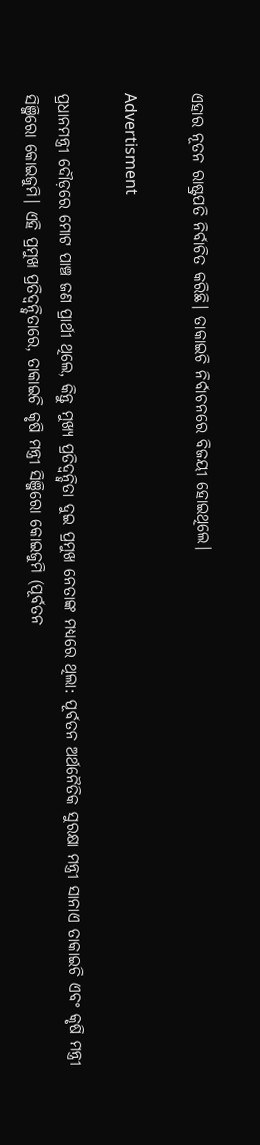ଏହାର ନୂତନ ରାଷ୍ଟ୍ରପତି ନିର୍ବାଚିତ କରିଛି। ତାକାଇଚି ନିର୍ବାଚନରେ ବିଜୟୀ ହୋଇଥିଲେ।

Advertisment

ପ୍ରଧାନମନ୍ତ୍ରୀ ଦୌଡ଼ରେ ମୋଟ ପାଞ୍ଚ ଜଣ ପ୍ରାର୍ଥୀ ଥିଲେ, କିନ୍ତୁ ମୁଖ୍ୟ ପ୍ରତିଦ୍ୱନ୍ଦ୍ୱିତା ଦୁଇ ପ୍ରମୁଖ ନେତାଙ୍କ ମଧ୍ୟରେ ଥିଲା: ପୂର୍ବତନ ଅର୍ଥନୈତିକ ସୁରକ୍ଷା ମନ୍ତ୍ରୀ ସାନାଏ ତାକାଇଚି ଏବଂ କୃଷି ମନ୍ତ୍ରୀ ସିଞ୍ଜିରୋ କୋଇଜୁମି। ଏହି ପ୍ରମୁଖ ପ୍ରତିଦ୍ୱନ୍ଦ୍ୱିତାରେ, ତାକାଇଚି କୃଷି ମନ୍ତ୍ରୀ ସିଞ୍ଜିରୋ କୋଇଜୁମି (ପୂର୍ବତନ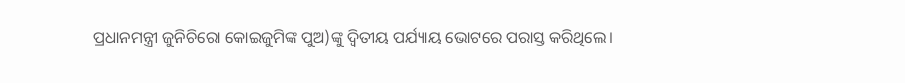ପ୍ରଧାନମନ୍ତ୍ରୀ ଜୁନିଚିରୋ କୋଇଜୁମିଙ୍କ ପୁଅ)ଙ୍କୁ ଦ୍ୱିତୀୟ ପର୍ଯ୍ୟାୟ ଭୋଟରେ ପରାସ୍ତ କରିଥିଲେ।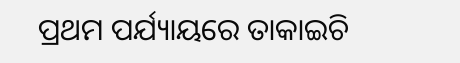ପ୍ରଥମ ପର୍ଯ୍ୟାୟରେ ତାକାଇଚି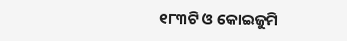୧୮୩ଟି ଓ କୋଇଜୁମି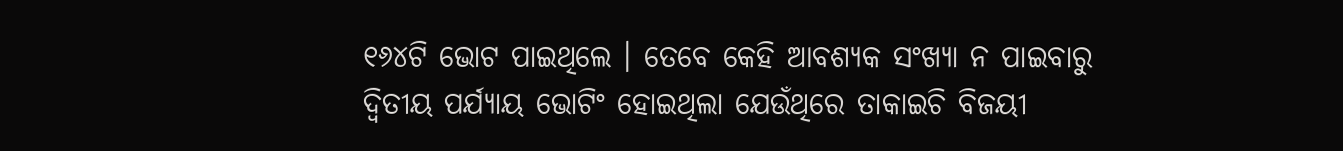୧୬୪ଟି ଭୋଟ ପାଇଥିଲେ । ତେବେ କେହି ଆବଶ୍ୟକ ସଂଖ୍ୟା ନ ପାଇବାରୁ ଦ୍ବିତୀୟ ପର୍ଯ୍ୟାୟ ଭୋଟିଂ ହୋଇଥିଲା ଯେଉଁଥିରେ ତାକାଇଚି ବିଜୟୀ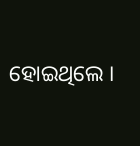ହୋଇଥିଲେ ।